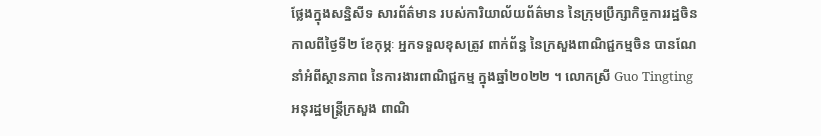ថ្លែងក្នុងសន្និសីទ សារព័ត៌មាន របស់ការិយាល័យព័ត៌មាន នៃក្រុមប្រឹក្សាកិច្ចការរដ្ឋចិន កាលពីថ្ងៃទី២ ខែកុម្ភៈ អ្នកទទួលខុសត្រូវ ពាក់ព័ន្ធ នៃក្រសួងពាណិជ្ជកម្មចិន បានណែនាំអំពីស្ថានភាព នៃការងារពាណិជ្ជកម្ម ក្នុងឆ្នាំ២០២២ ។ លោកស្រី Guo Tingting អនុរដ្ឋមន្ត្រីក្រសួង ពាណិ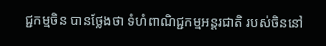ជ្ជកម្មចិន បានថ្លែងថា ទំហំពាណិជ្ជកម្មអន្តរជាតិ របស់ចិននៅ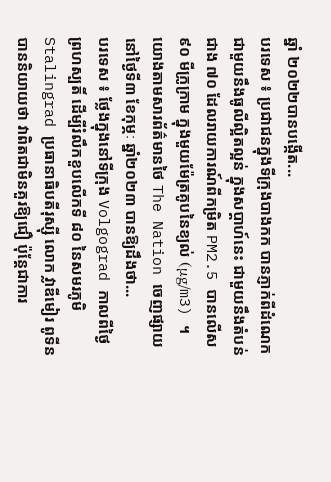ឆ្នាំ ២០២២បានបង្កើត...
បរទេស ៖ ប្រជាជនក្នុងទីក្រុងបាងកក បានភ្ញាក់ពីដំណេកជាមួយនឹងធូលីល្អិតល្អន់ ក្នុងសប្តាហ៍នេះ ជាមួយនឹងតំបន់ជាង ៧០ ដែលរាយការណ៍ពីកម្រិត PM2.5 បានលើស ៩០ មីក្រូក្រាម ក្នុងមួយម៉ែត្រគូបនៃខ្យល់ (μg/m3) ។ យោងតាមសារព័ត៌មានថៃ The Nation ចេញផ្សាយនៅថ្ងៃទី៣ ខែកុម្ភៈ ឆ្នាំ២០២៣ បានឱ្យដឹងថា...
បរទេស ៖ ថ្លែងក្នុងនៅទីក្រុង Volgograd កាលពីថ្ងៃព្រហស្បតិ៍ ដើម្បីរំលឹកខួបលើកទី ៨០ នៃសមរភូមិ Stalingrad ប្រធានាធិបតីរុស្ស៊ី លោក វ្លាឌីមៀរ ពូទីន បាននិយាយថា វាពិតជាមិនគួរឱ្យជឿ ប៉ុន្តែជាការ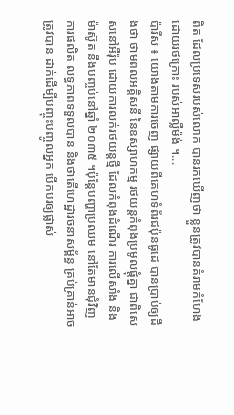ពិត ដែលប្រទេសរបស់លោក បានរកឃើញថា ខ្លួនត្រូវបានគំរាមកំហែង ដោយរថក្រោះ របស់អាល្លឺម៉ង់ ។...
ប៉ារីស ៖ យោងតាមការចេញ ផ្សាយពីគេហទំព័រជប៉ុនធូដេ បានប្រាប់ឲ្យដឹងថា ថាមពលអគ្គិសនី នៃឧស្សាហកម្ម រថយន្តកំពុងប្រមូលផ្តុំគ្នា ជាពិសេសនៅអឺរ៉ុប ដោយការលក់រថយន្តថ្មី ដែលកំពុងដំណើរ ការលើសាំង និងម៉ាស៊ូត នឹងបញ្ចប់នៅឆ្នាំ ២០៣៥ ។ប៉ុន្តែបញ្ហាប្រឈម នៅតែមានជុំវិញការផលិត លទ្ធភាពទទួលបាន និងថាតើហេដ្ឋារចនាសម្ព័ន្ធ គ្រប់គ្រាន់អាចត្រូវបាន ដាក់ដើម្បីបញ្ចុះបញ្ចូលអ្នក បើកបរឲ្យផ្លាស់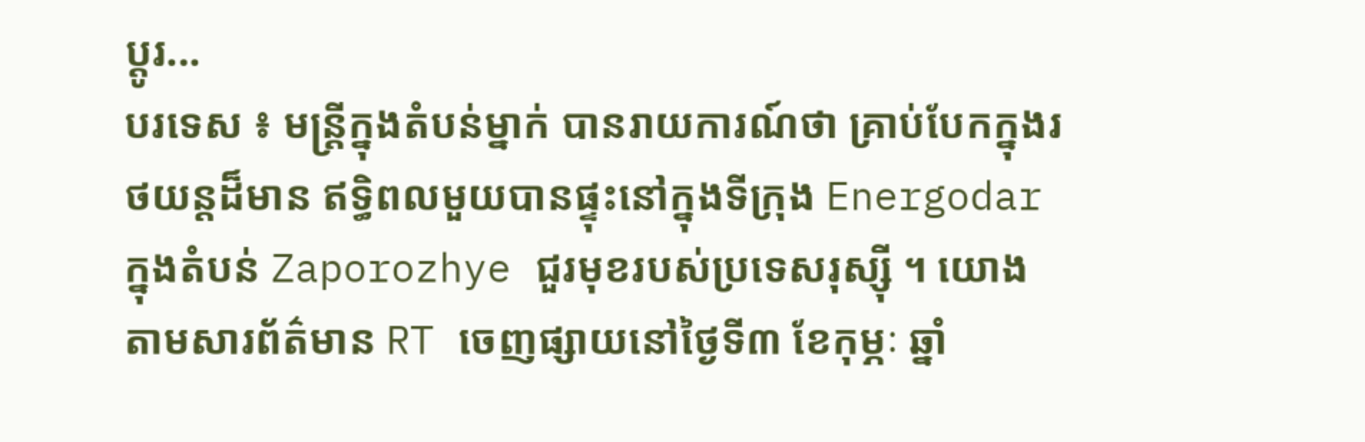ប្តូរ...
បរទេស ៖ មន្ត្រីក្នុងតំបន់ម្នាក់ បានរាយការណ៍ថា គ្រាប់បែកក្នុងរថយន្តដ៏មាន ឥទ្ធិពលមួយបានផ្ទុះនៅក្នុងទីក្រុង Energodar ក្នុងតំបន់ Zaporozhye ជួរមុខរបស់ប្រទេសរុស្ស៊ី ។ យោងតាមសារព័ត៌មាន RT ចេញផ្សាយនៅថ្ងៃទី៣ ខែកុម្ភៈ ឆ្នាំ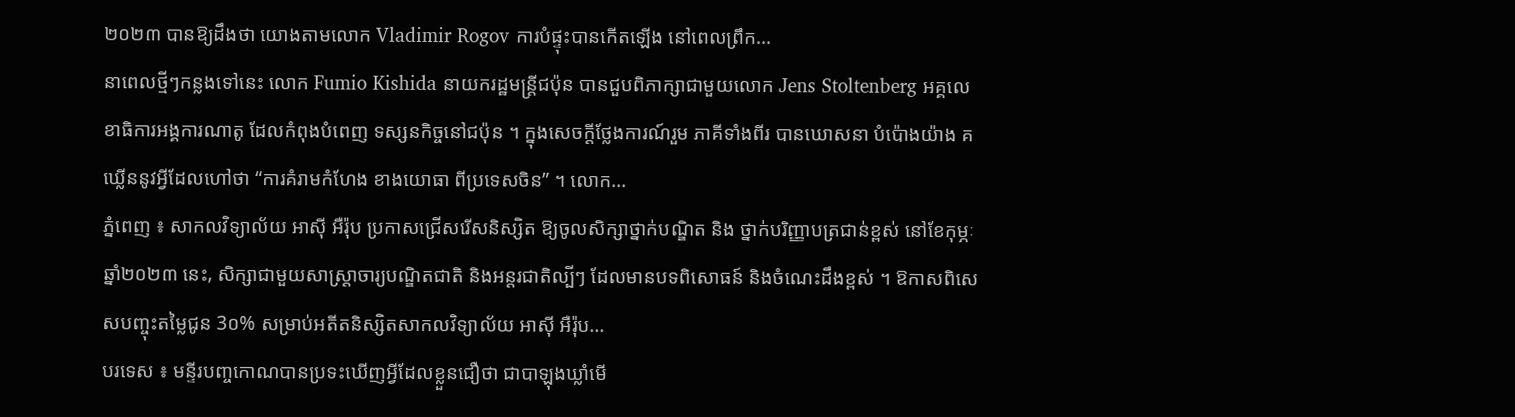២០២៣ បានឱ្យដឹងថា យោងតាមលោក Vladimir Rogov ការបំផ្ទុះបានកើតឡើង នៅពេលព្រឹក...
នាពេលថ្មីៗកន្លងទៅនេះ លោក Fumio Kishida នាយករដ្ឋមន្ត្រីជប៉ុន បានជួបពិភាក្សាជាមួយលោក Jens Stoltenberg អគ្គលេខាធិការអង្គការណាតូ ដែលកំពុងបំពេញ ទស្សនកិច្ចនៅជប៉ុន ។ ក្នុងសេចក្តីថ្លែងការណ៍រួម ភាគីទាំងពីរ បានឃោសនា បំប៉ោងយ៉ាង គឃ្លើននូវអ្វីដែលហៅថា “ការគំរាមកំហែង ខាងយោធា ពីប្រទេសចិន” ។ លោក...
ភ្នំពេញ ៖ សាកលវិទ្យាល័យ អាស៊ី អឺរ៉ុប ប្រកាសជ្រើសរើសនិស្សិត ឱ្យចូលសិក្សាថ្នាក់បណ្ឌិត និង ថ្នាក់បរិញ្ញាបត្រជាន់ខ្ពស់ នៅខែកុម្ភៈ ឆ្នាំ២០២៣ នេះ, សិក្សាជាមួយសាស្រ្តាចារ្យបណ្ឌិតជាតិ និងអន្តរជាតិល្បីៗ ដែលមានបទពិសោធន៍ និងចំណេះដឹងខ្ពស់ ។ ឱកាសពិសេសបញ្ចុះតម្លៃជូន 3០% សម្រាប់អតីតនិស្សិតសាកលវិទ្យាល័យ អាស៊ី អឺរ៉ុប...
បរទេស ៖ មន្ទីរបញ្ចកោណបានប្រទះឃើញអ្វីដែលខ្លួនជឿថា ជាបាឡុងឃ្លាំមើ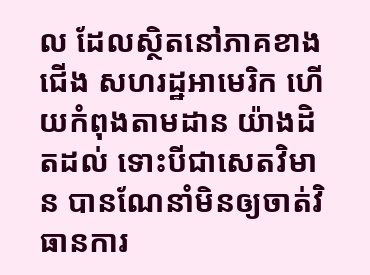ល ដែលស្ថិតនៅភាគខាងជើង សហរដ្ឋអាមេរិក ហើយកំពុងតាមដាន យ៉ាងដិតដល់ ទោះបីជាសេតវិមាន បានណែនាំមិនឲ្យចាត់វិធានការ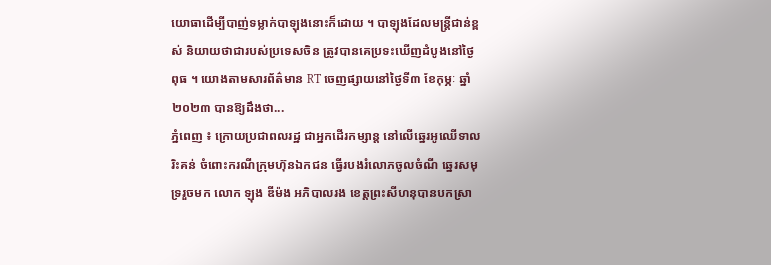យោធាដើម្បីបាញ់ទម្លាក់បាឡុងនោះក៏ដោយ ។ បាឡុងដែលមន្ត្រីជាន់ខ្ពស់ និយាយថាជារបស់ប្រទេសចិន ត្រូវបានគេប្រទះឃើញដំបូងនៅថ្ងៃពុធ ។ យោងតាមសារព័ត៌មាន RT ចេញផ្សាយនៅថ្ងៃទី៣ ខែកុម្ភៈ ឆ្នាំ២០២៣ បានឱ្យដឹងថា...
ភ្នំពេញ ៖ ក្រោយប្រជាពលរដ្ឋ ជាអ្នកដើរកម្សាន្ត នៅលើឆ្នេរអូឈើទាល រិះគន់ ចំពោះករណីក្រុមហ៊ុនឯកជន ធ្វើរបងរំលោភចូលចំណី ឆ្នេរសមុទ្ររួចមក លោក ឡុង ឌីម៉ង អភិបាលរង ខេត្តព្រះសីហនុបានបកស្រា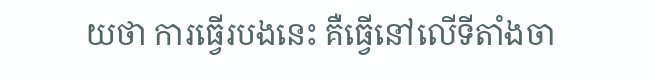យថា ការធ្វើរបងនេះ គឺធ្វើនៅលើទីតាំងចា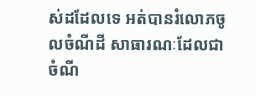ស់ដដែលទេ អត់បានរំលោភចូលចំណីដី សាធារណៈដែលជាចំណី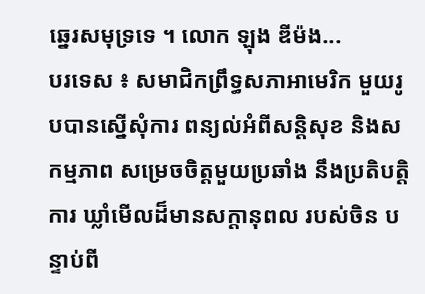ឆ្នេរសមុទ្រទេ ។ លោក ឡុង ឌីម៉ង...
បរទេស ៖ សមាជិកព្រឹទ្ធសភាអាមេរិក មួយរូបបានស្នើសុំការ ពន្យល់អំពីសន្តិសុខ និងសកម្មភាព សម្រេចចិត្តមួយប្រឆាំង នឹងប្រតិបត្តិការ ឃ្លាំមើលដ៏មានសក្តានុពល របស់ចិន បន្ទាប់ពី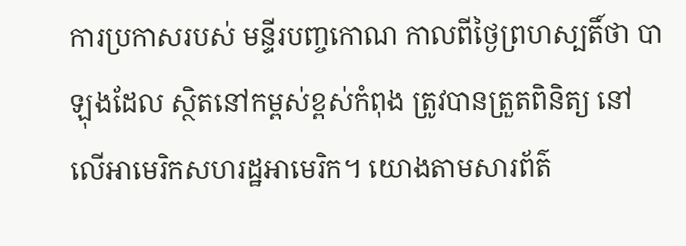ការប្រកាសរបស់ មន្ទីរបញ្ចកោណ កាលពីថ្ងៃព្រហស្បតិ៍ថា បាឡុងដែល ស្ថិតនៅកម្ពស់ខ្ពស់កំពុង ត្រូវបានត្រួតពិនិត្យ នៅលើអាមេរិកសហរដ្ឋអាមេរិក។ យោងតាមសារព័ត៌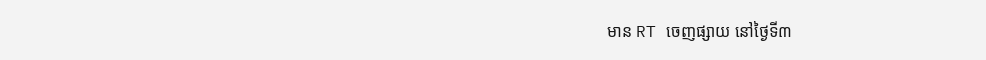មាន RT ចេញផ្សាយ នៅថ្ងៃទី៣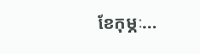ខែកុម្ភៈ...